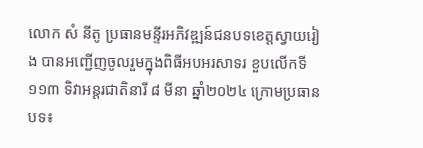លោក សំ នីតូ ប្រធានមន្ទីរអភិវឌ្ឍន៍ជនបទខេត្តស្វាយរៀង បានអញ្ជើញចូលរួមក្នុងពិធីអបអរសាទរ ខួបលើកទី១១៣ ទិវាអន្តរជាតិនារី ៨ មីនា ឆ្នាំ២០២៤ ក្រោមប្រធានបទ៖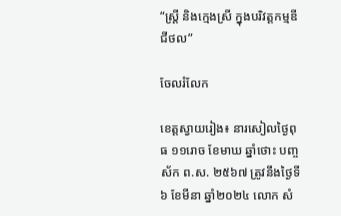“ស្ត្រី និងក្មេងស្រី ក្នុងបរិវត្តកម្មឌីជីថល”

ចែលរំលែក

ខេត្តស្វាយរៀង៖ នារសៀលថ្ងៃពុធ ១១រោច ខែមាឃ ឆ្នាំថោះ បញ្ចស័ក ព.ស. ២៥៦៧ ត្រូវនឹងថ្ងៃទី៦ ខែមីនា ឆ្នាំ២០២៤ លោក សំ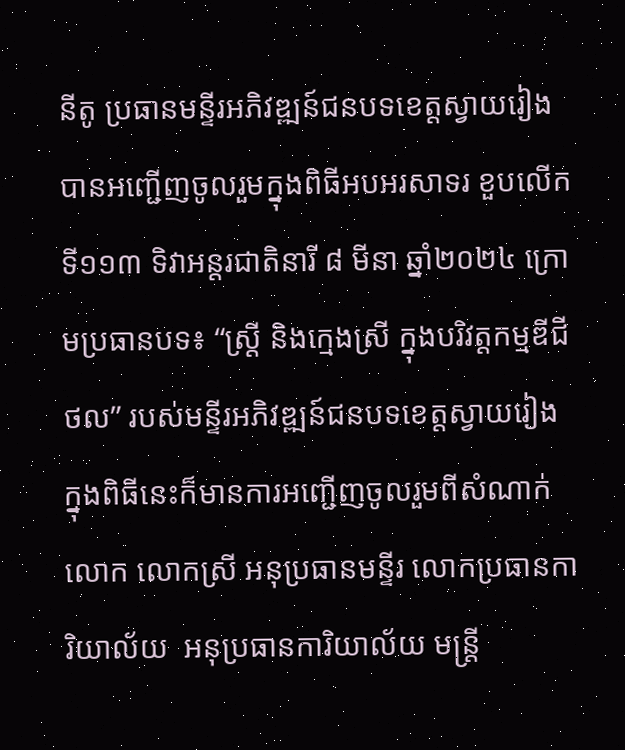នីតូ ប្រធានមន្ទីរអភិវឌ្ឍន៍ជនបទខេត្តស្វាយរៀង បានអញ្ជើញចូលរួមក្នុងពិធីអបអរសាទរ ខួបលើកទី១១៣ ទិវាអន្តរជាតិនារី ៨ មីនា ឆ្នាំ២០២៤ ក្រោមប្រធានបទ៖ “ស្ត្រី និងក្មេងស្រី ក្នុងបរិវត្តកម្មឌីជីថល” របស់មន្ទីរអភិវឌ្ឍន៍ជនបទខេត្តស្វាយរៀង ក្នុងពិធីនេះក៏មានការអញ្ជើញចូលរួមពីសំណាក់ លោក លោកស្រី អនុប្រធានមន្ទីរ លោកប្រធានការិយាល័យ  អនុប្រធានការិយាល័យ មន្ត្រី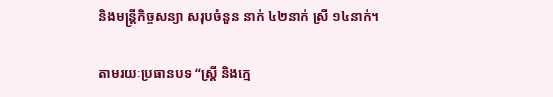និងមន្ត្រីកិច្ចសន្យា សរុបចំនួន នាក់ ៤២នាក់ ស្រី ១៤នាក់។

តាមរយៈប្រធានបទ “ស្ត្រី និងក្មេ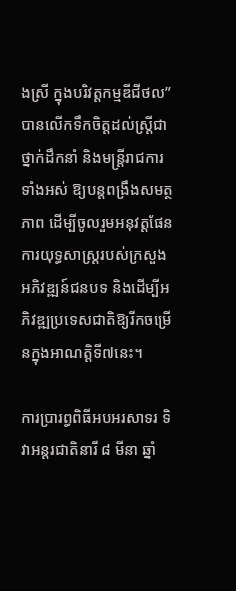ងស្រី ក្នុងបរិវត្តកម្មឌីជីថល” បានលើកទឹកចិត្តដល់ស្ត្រីជាថ្នាក់ដឹកនាំ និងមន្ត្រីរាជការទាំងអស់ ឱ្យបន្តពង្រឹងសមត្ថភាព ដើម្បីចូលរួមអនុវត្តផែនការយុទ្ធសាស្ដ្ររបស់ក្រសួងអភិវឌ្ឍន៍ជនបទ និងដើម្បីអភិវឌ្ឍប្រទេសជាតិឱ្យរីកចម្រើនក្នុងអាណត្តិទី៧នេះ។

ការប្រារព្ធពិធីអបអរសាទរ ទិវាអន្តរជាតិនារី ៨ មីនា ឆ្នាំ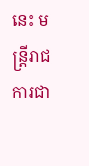នេះ មន្រ្ដីរាជការជា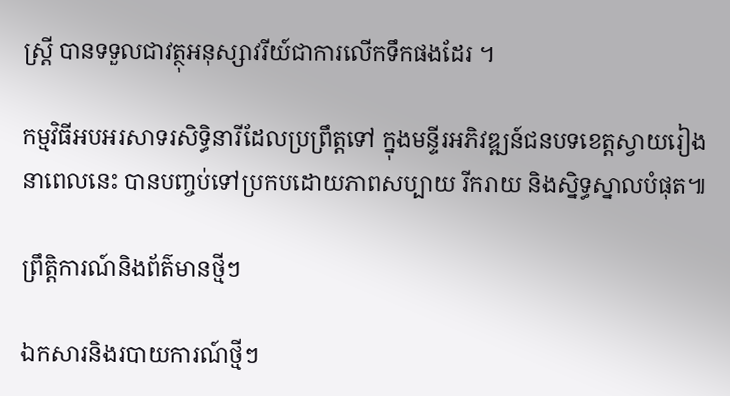ស្ត្រី បានទទួលជាវត្ថុអនុស្សាវរីយ៍ជាការលើកទឹកផងដែរ ។

កម្មវិធីអបអរសាទរសិទ្ធិនារីដែលប្រព្រឹត្តទៅ ក្នុងមន្ទីរអភិវឌ្ឍន៍ជនបទខេត្តស្វាយរៀង នាពេលនេះ បានបញ្ចប់ទៅប្រកបដោយភាពសប្បាយ រីករាយ និងស្និទ្ធស្នាលបំផុត៕

ព្រឹត្តិការណ៍និងព័ត៌មានថ្មីៗ

ឯកសារនិងរបាយការណ៍ថ្មីៗ